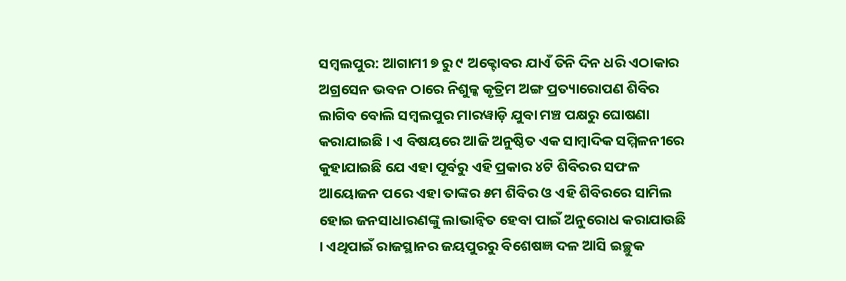ସମ୍ବଲପୁର: ଆଗାମୀ ୭ ରୁ ୯ ଅକ୍ଟୋବର ଯାଏଁ ତିନି ଦିନ ଧରି ଏଠାକାର ଅଗ୍ରସେନ ଭବନ ଠାରେ ନିଶୁଳ୍କ କୃତ୍ରିମ ଅଙ୍ଗ ପ୍ରତ୍ୟାରୋପଣ ଶିବିର ଲାଗିବ ବୋଲି ସମ୍ବଲପୁର ମାରୱାଡ଼ି ଯୁବା ମଞ୍ଚ ପକ୍ଷରୁ ଘୋଷଣା କରାଯାଇଛି । ଏ ବିଷୟରେ ଆଜି ଅନୁଷ୍ଠିତ ଏକ ସାମ୍ବାଦିକ ସମ୍ମିଳନୀରେ କୁହାଯାଇଛି ଯେ ଏହା ପୂର୍ବରୁ ଏହି ପ୍ରକାର ୪ଟି ଶିବିରର ସଫଳ ଆୟୋଜନ ପରେ ଏହା ତାଙ୍କର ୫ମ ଶିବିର ଓ ଏହି ଶିବିରରେ ସାମିଲ ହୋଇ ଜନସାଧାରଣଙ୍କୁ ଲାଭାନ୍ୱିତ ହେବା ପାଇଁ ଅନୁରୋଧ କରାଯାଉଛି । ଏଥିପାଇଁ ରାଜସ୍ଥାନର ଜୟପୁରରୁ ବିଶେଷଜ୍ଞ ଦଳ ଆସି ଇଚ୍ଛୁକ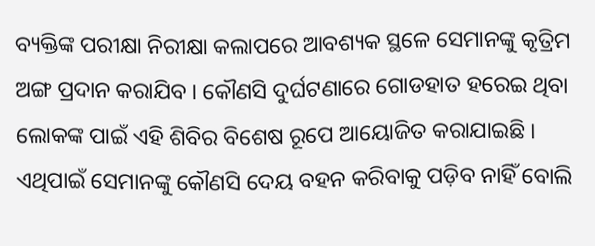ବ୍ୟକ୍ତିଙ୍କ ପରୀକ୍ଷା ନିରୀକ୍ଷା କଲାପରେ ଆବଶ୍ୟକ ସ୍ଥଳେ ସେମାନଙ୍କୁ କୃତ୍ରିମ ଅଙ୍ଗ ପ୍ରଦାନ କରାଯିବ । କୌଣସି ଦୁର୍ଘଟଣାରେ ଗୋଡହାତ ହରେଇ ଥିବା ଲୋକଙ୍କ ପାଇଁ ଏହି ଶିବିର ବିଶେଷ ରୂପେ ଆୟୋଜିତ କରାଯାଇଛି । ଏଥିପାଇଁ ସେମାନଙ୍କୁ କୌଣସି ଦେୟ ବହନ କରିବାକୁ ପଡ଼ିବ ନାହିଁ ବୋଲି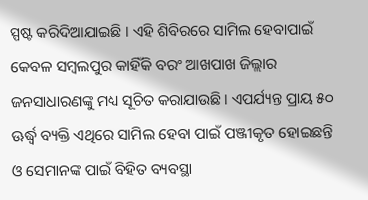ସ୍ପଷ୍ଟ କରିଦିଆଯାଇଛି । ଏହି ଶିବିରରେ ସାମିଲ ହେବାପାଇଁ କେବଳ ସମ୍ବଲପୁର କାହିଁକି ବରଂ ଆଖପାଖ ଜିଲ୍ଲାର ଜନସାଧାରଣଙ୍କୁ ମଧ୍ୟ ସୂଚିତ କରାଯାଉଛି । ଏପର୍ଯ୍ୟନ୍ତ ପ୍ରାୟ ୫୦ ଊର୍ଦ୍ଧ୍ୱ ବ୍ୟକ୍ତି ଏଥିରେ ସାମିଲ ହେବା ପାଇଁ ପଞ୍ଜୀକୃତ ହୋଇଛନ୍ତି ଓ ସେମାନଙ୍କ ପାଇଁ ବିହିତ ବ୍ୟବସ୍ଥା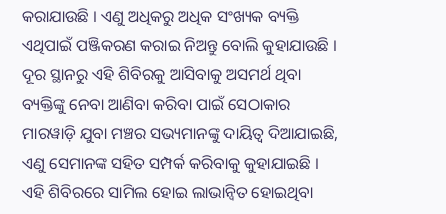କରାଯାଉଛି । ଏଣୁ ଅଧିକରୁ ଅଧିକ ସଂଖ୍ୟକ ବ୍ୟକ୍ତି ଏଥିପାଇଁ ପଞ୍ଜିକରଣ କରାଇ ନିଅନ୍ତୁ ବୋଲି କୁହାଯାଉଛି । ଦୂର ସ୍ଥାନରୁ ଏହି ଶିବିରକୁ ଆସିବାକୁ ଅସମର୍ଥ ଥିବା ବ୍ୟକ୍ତିଙ୍କୁ ନେବା ଆଣିବା କରିବା ପାଇଁ ସେଠାକାର ମାରୱାଡ଼ି ଯୁବା ମଞ୍ଚର ସଭ୍ୟମାନଙ୍କୁ ଦାୟିତ୍ୱ ଦିଆଯାଇଛି, ଏଣୁ ସେମାନଙ୍କ ସହିତ ସମ୍ପର୍କ କରିବାକୁ କୁହାଯାଇଛି । ଏହି ଶିବିରରେ ସାମିଲ ହୋଇ ଲାଭାନ୍ୱିତ ହୋଇଥିବା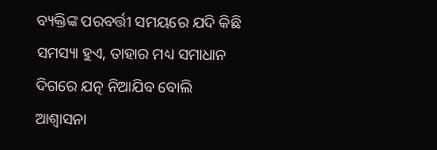ବ୍ୟକ୍ତିଙ୍କ ପରବର୍ତ୍ତୀ ସମୟରେ ଯଦି କିଛି ସମସ୍ୟା ହୁଏ, ତାହାର ମଧ୍ୟ ସମାଧାନ ଦିଗରେ ଯତ୍ନ ନିଆଯିବ ବୋଲି ଆଶ୍ୱାସନା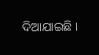ଦିଆଯାଇଛି ।